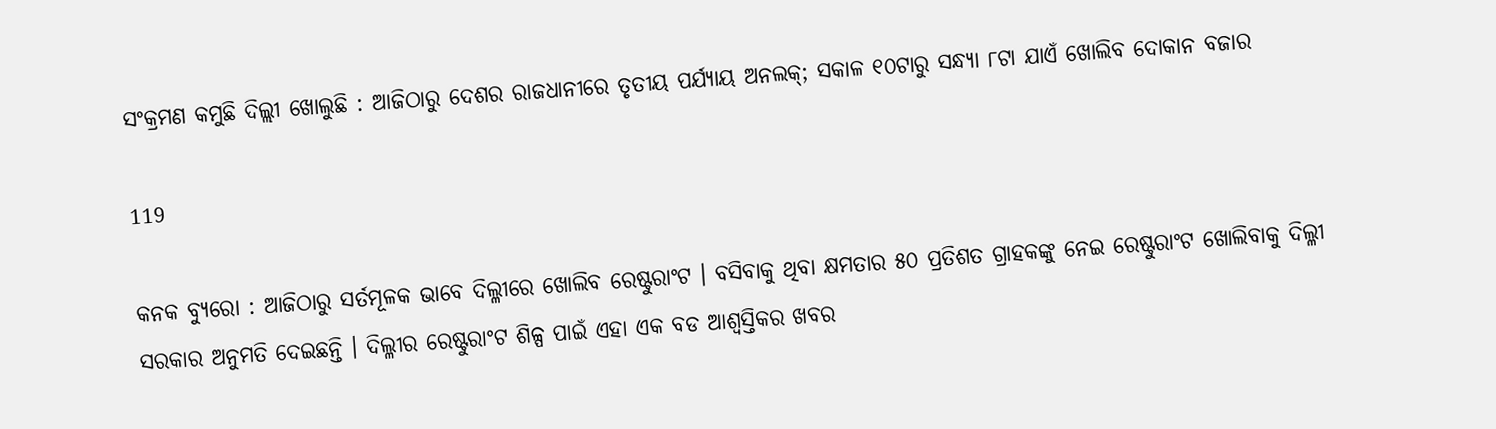ସଂକ୍ରମଣ କମୁଛି ଦିଲ୍ଲୀ ଖୋଲୁଛି : ଆଜିଠାରୁ ଦେଶର ରାଜଧାନୀରେ ତୃତୀୟ ପର୍ଯ୍ୟାୟ ଅନଲକ୍; ସକାଳ ୧୦ଟାରୁ ସନ୍ଧ୍ୟା ୮ଟା ଯାଏଁ ଖୋଲିବ ଦୋକାନ ବଜାର

119

କନକ ବ୍ୟୁରୋ : ଆଜିଠାରୁ ସର୍ତମୂଳକ ଭାବେ ଦିଲ୍ଳୀରେ ଖୋଲିବ ରେଷ୍ଟୁରାଂଟ । ବସିବାକୁ ଥିବା କ୍ଷମତାର ୫୦ ପ୍ରତିଶତ ଗ୍ରାହକଙ୍କୁ ନେଇ ରେଷ୍ଟୁରାଂଟ ଖୋଲିବାକୁ ଦିଲ୍ଳୀ ସରକାର ଅନୁମତି ଦେଇଛନ୍ତି । ଦିଲ୍ଳୀର ରେଷ୍ଟୁରାଂଟ ଶିଳ୍ପ ପାଇଁ ଏହା ଏକ ବଡ ଆଶ୍ୱସ୍ତିକର ଖବର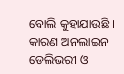ବୋଲି କୁହାଯାଉଛି । କାରଣ ଅନଲାଇନ ଡେଲିଭରୀ ଓ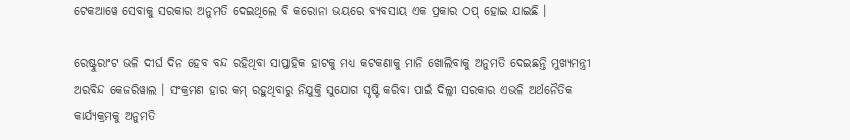ଟେକଆୱେ ସେବାକୁ ସରକାର ଅନୁମତି ଦେଇଥିଲେ ବି କରୋନା ଭୟରେ ବ୍ୟବସାୟ ଏକ ପ୍ରକାର ଠପ୍ ହୋଇ ଯାଇଛି ।

ରେଷ୍ଟୁରାଂଟ ଭଳି ଦୀର୍ଘ ଦିନ ହେବ ବନ୍ଦ ରହିଥିବା ସାପ୍ତାହିକ ହାଟକୁ ମଧ୍ୟ କଟକଣାକୁ ମାନି ଖୋଲିବାକୁ ଅନୁମତି ଦେଇଛନ୍ତି ମୁଖ୍ୟମନ୍ତ୍ରୀ ଅରବିନ୍ଦ କେଜରିୱାଲ । ସଂକ୍ରମଣ ହାର କମ୍ ରହୁଥିବାରୁ ନିଯୁକ୍ତି ସୁଯୋଗ ସୃଷ୍ଟି କରିବା ପାଇଁ ଦିଲ୍ଲୀ ସରକାର ଏଭଳି ଅର୍ଥନୈତିକ କାର୍ଯ୍ୟକ୍ରମକୁ ଅନୁମତି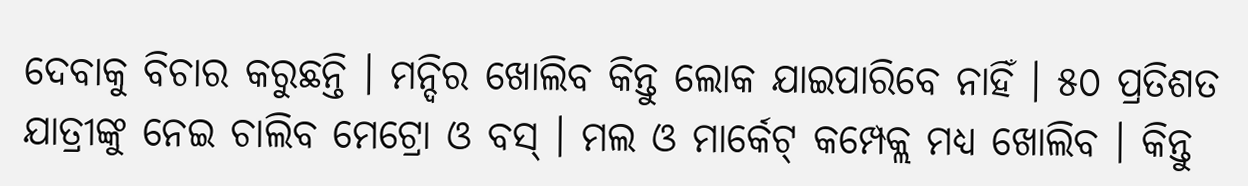ଦେବାକୁ ବିଚାର କରୁଛନ୍ତି । ମନ୍ଦିର ଖୋଲିବ କିନ୍ତୁ ଲୋକ ଯାଇପାରିବେ ନାହିଁ । ୫୦ ପ୍ରତିଶତ ଯାତ୍ରୀଙ୍କୁ ନେଇ ଚାଲିବ ମେଟ୍ରୋ ଓ ବସ୍ । ମଲ ଓ ମାର୍କେଟ୍ କମ୍ପେକ୍ଲ ମଧ୍ୟ ଖୋଲିବ । କିନ୍ତୁ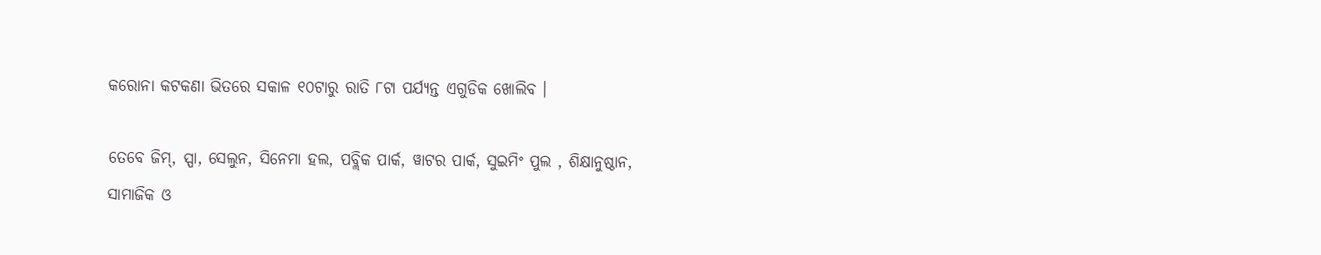କରୋନା କଟକଣା ଭିତରେ ସକାଳ ୧୦ଟାରୁ ରାତି ୮ଟା ପର୍ଯ୍ୟନ୍ତ ଏଗୁଡିକ ଖୋଲିବ ।

ତେବେ ଜିମ୍, ସ୍ପା, ସେଲୁନ, ସିନେମା ହଲ, ପବ୍ଲିକ ପାର୍କ, ୱାଟର ପାର୍କ, ସୁଇମିଂ ପୁଲ , ଶିକ୍ଷାନୁଷ୍ଠାନ, ସାମାଜିକ ଓ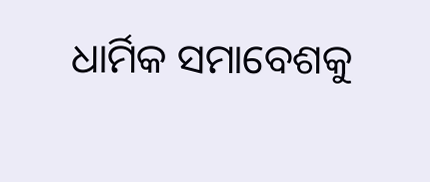ଧାର୍ମିକ ସମାବେଶକୁ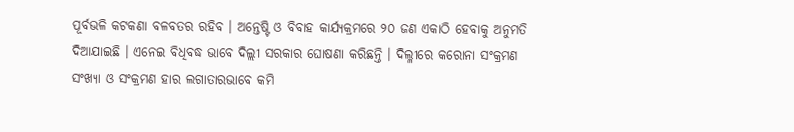ପୂର୍ବଭଳି କଟକଣା ବଳବତର ରହିବ । ଅନ୍ତେଷ୍ଟି ଓ ବିବାହ କାର୍ଯ୍ୟକ୍ରମରେ ୨୦ ଜଣ ଏକାଠି ହେବାକୁ ଅନୁମତି ଦିଆଯାଇଛି । ଏନେଇ ବିଧିବଦ୍ଧ ଭାବେ ଦିଲ୍ଲୀ ସରକାର ଘୋଷଣା କରିଛନ୍ତି । ଦିଲ୍ଳୀରେ କରୋନା ସଂକ୍ରମଣ ସଂଖ୍ୟା ଓ ସଂକ୍ରମଣ ହାର ଲଗାତାରଭାବେ କମି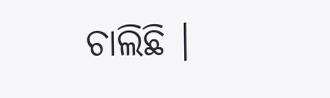ଚାଲିଛି ।